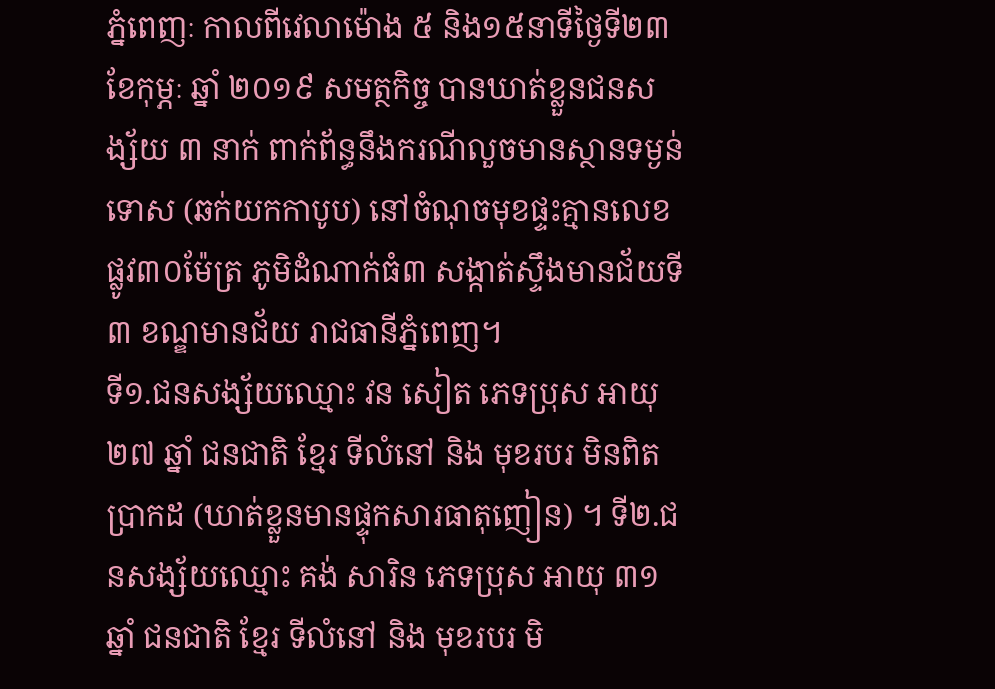ភ្នំពេញៈ កាលពីវេលាម៉ោង ៥ និង១៥នាទីថ្ងៃទី២៣ ខែកុម្ភៈ ឆ្នាំ ២០១៩ សមត្ថកិច្ច បានឃាត់ខ្លួនជនសង្ស័យ ៣ នាក់ ពាក់ព័ន្ធនឹងករណីលួចមានស្ថានទម្ងន់ទោស (ឆក់យកកាបូប) នៅចំណុចមុខផ្ទះគ្មានលេខ ផ្លូវ៣០ម៉ែត្រ ភូមិដំណាក់ធំ៣ សង្កាត់ស្ទឹងមានជ័យទី៣ ខណ្ឌមានជ័យ រាជធានីភ្នំពេញ។
ទី១.ជនសង្ស័យឈ្មោះ វន សៀត ភេទប្រុស អាយុ ២៧ ឆ្នាំ ជនជាតិ ខ្មែរ ទីលំនៅ និង មុខរបរ មិនពិតប្រាកដ (ឃាត់ខ្លួនមានផ្ទុកសារធាតុញៀន) ។ ទី២.ជនសង្ស័យឈ្មោះ គង់ សារិន ភេទប្រុស អាយុ ៣១ ឆ្នាំ ជនជាតិ ខ្មែរ ទីលំនៅ និង មុខរបរ មិ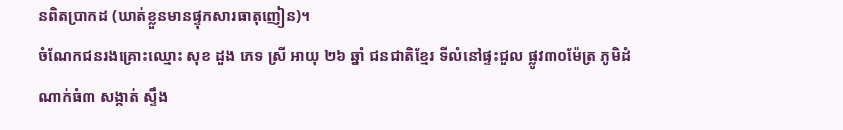នពិតប្រាកដ (ឃាត់ខ្លួនមានផ្ទុកសារធាតុញៀន)។
ចំណែកជនរងគ្រោះឈ្មោះ សុខ ដួង ភេទ ស្រី អាយុ ២៦ ឆ្នាំ ជនជាតិខ្មែរ ទីលំនៅផ្ទះជួល ផ្លូវ៣០ម៉ែត្រ ភូមិដំណាក់ធំ៣ សង្កាត់ ស្ទឹង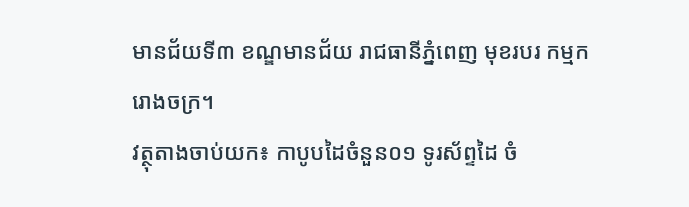មានជ័យទី៣ ខណ្ឌមានជ័យ រាជធានីភ្នំពេញ មុខរបរ កម្មករោងចក្រ។
វត្ថុតាងចាប់យក៖ កាបូបដៃចំនួន០១ ទូរស័ព្ទដៃ ចំ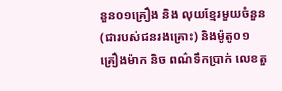នួន០១គ្រឿង និង លុយខ្មែរមួយចំនួន (ជារបស់ជនរងគ្រោះ) និងម៉ូតូ០១គ្រឿងម៉ាក និច ពណ៌ទឹកប្រាក់ លេខតួ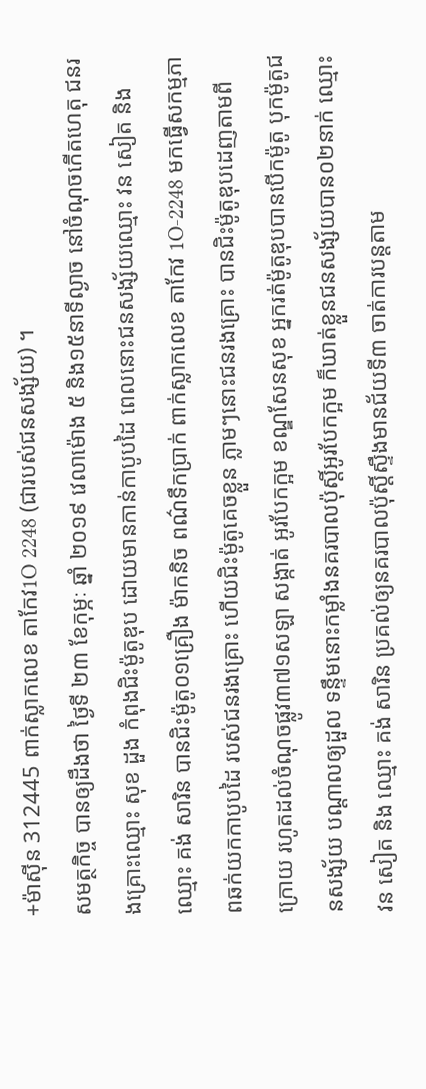+ម៉ាស៊ីន 312445 ពាក់ស្លាកលេខ តាកែវ1O 2248 (ជារបស់ជនសង្ស័យ) ។
សមត្ថកិច្ច បានឲ្យដឹងថា ថ្ងៃទី ២៣ ខែកុម្ភៈ ឆ្នាំ ២០១៩ វេលាម៉ោង ៥ និង១៥នាទីល្ងាច នៅចំណុចកើតហេតុ ជនរងគ្រោះឈ្មោះ សុខ ដួង កំពុងជិះម៉ូតូឌុប ដោយមានកាន់កាបូបដៃ ពេលនោះជនសង្ស័យឈ្មោះ វន សៀត និង ឈ្មោះ គង់ សារិន បានជិះម៉ូតូ០១គ្រឿង ម៉ាកនិច ពណ៌ទឹកប្រាក់ ពាក់ស្លាកលេខ តាកែវ 1O-2248 មកធ្វើសកម្មភាពឆក់យកកាបូបដៃ របស់ជនរងគ្រោះ ហើយជិះម៉ូតូគេចខ្លួន ភ្លាមៗនោះជនរងគ្រោះ បានជិះម៉ូតូឌុបដេញតាមពីក្រោយ រហូតដល់ចំណុចផ្លូវ៣៧១សឡា សង្កាត់ អូរបែកក្អម ខណ្ឌសែនសុខ អ្នករត់ម៉ូតូឌុបបានបើកម៉ូតូ បុកម៉ូតូជនសង្ស័យ បណ្តាលឲ្យដួល ទន្ទឹមនោះកម្លាំងនគរបាលប៉ុស្តិ៍អូរបែកក្អម ក៏ឃាត់ខ្លួនជនសង្ស័យបាន០២នាក់ ឈ្មោះ វន សៀត និង ឈ្មោះ គង់ សារិន ប្រគល់ឲ្យនគរបាលប៉ុស្តិ៍ស្ទឹងមានជ័យទី៣ ចាត់ការបន្តតាម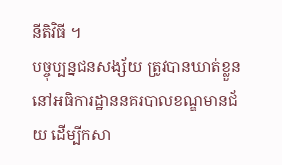នីតិវិធី ។
បច្ចុប្បន្នជនសង្ស័យ ត្រូវបានឃាត់ខ្លួននៅអធិការដ្ឋាននគរបាលខណ្ឌមានជ័យ ដើម្បីកសា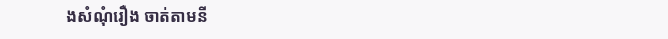ងសំណុំរឿង ចាត់តាមនី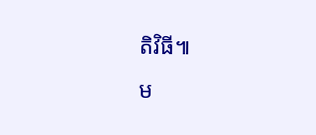តិវិធី៕
ម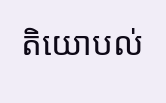តិយោបល់